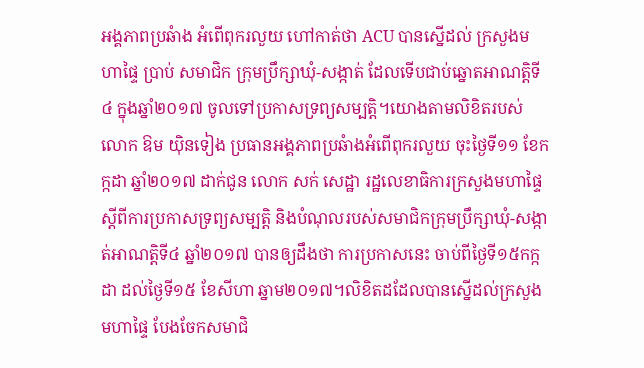អង្គភាពប្រឆំាង អំពើពុករលួយ ហៅកាត់ថា ACU បានស្នើដល់ ក្រសួងមហាផ្ទៃ ប្រាប់ សមាជិក ក្រុមប្រឹក្សាឃុំ-សង្កាត់ ដែលទើបជាប់ឆ្នោតអាណត្តិទី៤ ក្នុងឆ្នាំ២០១៧ ចូលទៅប្រកាសទ្រព្យសម្បត្តិ។យោងតាមលិខិតរបស់លោក ឱម យ៉ិនទៀង ប្រធានអង្គភាពប្រឆំាងអំពើពុករលួយ ចុះថ្ងៃទី១១ ខែកក្កដា ឆ្នាំ២០១៧ ដាក់ជូន លោក សក់ សេដ្ឋា រដ្ឋលេខាធិការក្រសួងមហាផ្ទៃ ស្តីពីការប្រកាសទ្រព្យសម្បត្តិ និងបំណុលរបស់សមាជិកក្រុមប្រឹក្សាឃុំ-សង្កាត់អាណត្តិទី៤ ឆ្នាំ២០១៧ បានឲ្យដឹងថា ការប្រកាសនេះ ចាប់ពីថ្ងៃទី១៥កក្កដា ដល់ថ្ងៃទី១៥ ខែសីហា ឆ្នាម២០១៧។លិខិតដដែលបានស្នើដល់ក្រសួងមហាផ្ទៃ បែងចែកសមាជិ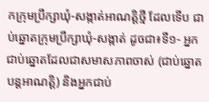កក្រុមប្រឹក្សាឃុំ-សង្កាត់អាណត្តិថ្មី ដែលទើប ជាប់ឆ្នោតក្រុមប្រឹក្សាឃុំ-សង្កាត់ ដូចជា៖ទី១- អ្នកជាប់ឆ្នោតដែលជាសមាសភាពចាស់ (ជាប់ឆ្នោត បន្តអាណត្តិ) និងអ្នកជាប់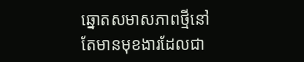ឆ្នោតសមាសភាពថ្មីនៅតែមានមុខងារដែលជា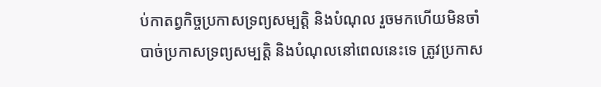ប់កាតព្វកិច្ចប្រកាសទ្រព្យសម្បតិ្ត និងបំណុល រួចមកហើយមិនចាំបាច់ប្រកាសទ្រព្យសម្បត្តិ និងបំណុលនៅពេលនេះទេ ត្រូវប្រកាស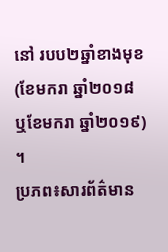នៅ របប២ឆ្នាំខាងមុខ (ខែមករា ឆ្នាំ២០១៨ ឬខែមករា ឆ្នាំ២០១៩) ។
ប្រភព៖សារព័ត៌មាន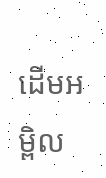ដើមអម្ពិល